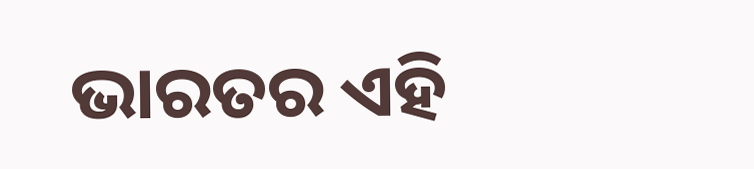ଭାରତର ଏହି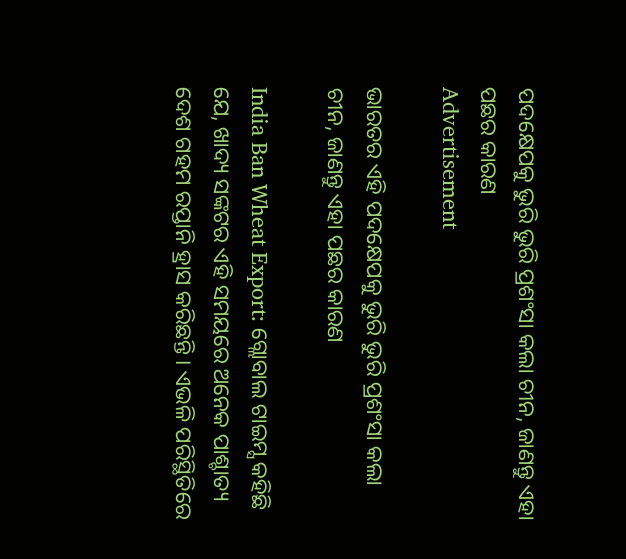ପଦକ୍ଷେପକୁ ଭୁରି ଭୁରି ପ୍ରଶଂସା କଲା ଚୀନ, ଜାଣନ୍ତୁ ଏହା ପଛର କାରଣ
Advertisement

ଭାରତର ଏହି ପଦକ୍ଷେପକୁ ଭୁରି ଭୁରି ପ୍ରଶଂସା କଲା ଚୀନ, ଜାଣନ୍ତୁ ଏହା ପଛର କାରଣ

India Ban Wheat Export: ଗ୍ଲୋବାଲ ଟାଇମ୍ସ କହିଛି ଯେ, ଖାଦ୍ୟ ସଙ୍କଟର ଏହି ସମୟରେ ଅନେକ ପାଶ୍ଚାତ୍ୟ ଦେଶ ଗହମ ରପ୍ତାନି ହ୍ରାସ କରିଛନ୍ତି । ଏଭଳି ପରିସ୍ଥିତିରେ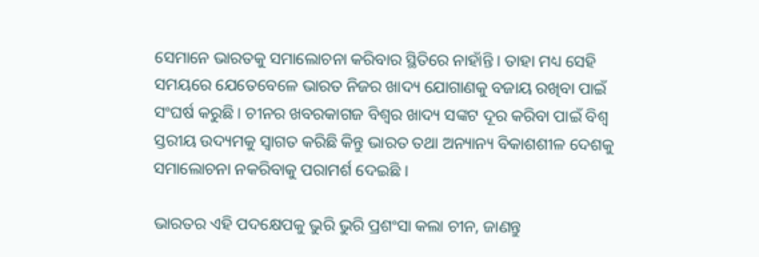ସେମାନେ ଭାରତକୁ ସମାଲୋଚନା କରିବାର ସ୍ଥିତିରେ ନାହାଁନ୍ତି । ତାହା ମଧ୍ୟ ସେହି ସମୟରେ ଯେତେବେଳେ ଭାରତ ନିଜର ଖାଦ୍ୟ ଯୋଗାଣକୁ ବଜାୟ ରଖିବା ପାଇଁ ସଂଘର୍ଷ କରୁଛି । ଚୀନର ଖବରକାଗଜ ବିଶ୍ୱର ଖାଦ୍ୟ ସଙ୍କଟ ଦୂର କରିବା ପାଇଁ ବିଶ୍ୱ ସ୍ତରୀୟ ଉଦ୍ୟମକୁ ସ୍ୱାଗତ କରିଛି କିନ୍ତୁ ଭାରତ ତଥା ଅନ୍ୟାନ୍ୟ ବିକାଶଶୀଳ ଦେଶକୁ ସମାଲୋଚନା ନକରିବାକୁ ପରାମର୍ଶ ଦେଇଛି ।

ଭାରତର ଏହି ପଦକ୍ଷେପକୁ ଭୁରି ଭୁରି ପ୍ରଶଂସା କଲା ଚୀନ, ଜାଣନ୍ତୁ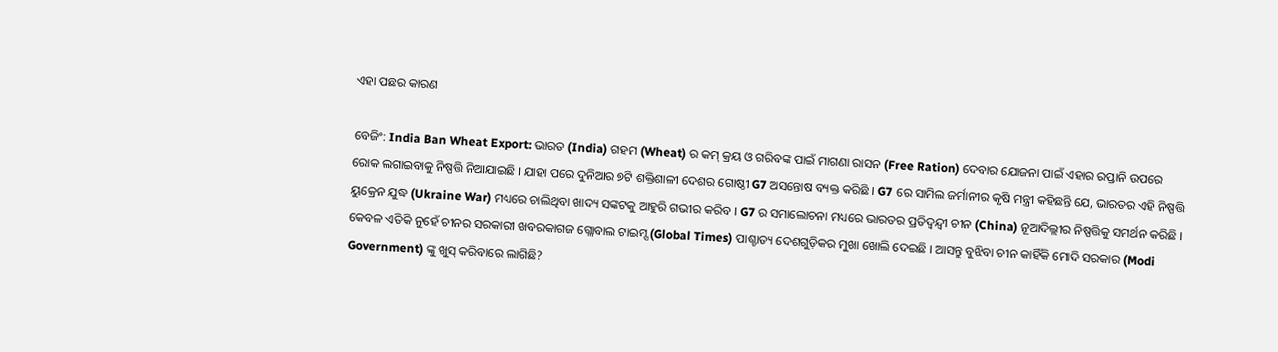ଏହା ପଛର କାରଣ

ବେଜିଂ: India Ban Wheat Export: ଭାରତ (India) ଗହମ (Wheat) ର କମ୍ କ୍ରୟ ଓ ଗରିବଙ୍କ ପାଇଁ ମାଗଣା ରାସନ (Free Ration) ଦେବାର ଯୋଜନା ପାଇଁ ଏହାର ରପ୍ତାନି ଉପରେ ରୋକ ଲଗାଇବାକୁ ନିଷ୍ପତ୍ତି ନିଆଯାଇଛି । ଯାହା ପରେ ଦୁନିଆର ୭ଟି ଶକ୍ତିଶାଳୀ ଦେଶର ଗୋଷ୍ଠୀ G7 ଅସନ୍ତୋଷ ବ୍ୟକ୍ତ କରିଛି । G7 ରେ ସାମିଲ ଜର୍ମାନୀର କୃଷି ମନ୍ତ୍ରୀ କହିଛନ୍ତି ଯେ, ଭାରତର ଏହି ନିଷ୍ପତ୍ତି ୟୁକ୍ରେନ ଯୁଦ୍ଧ (Ukraine War) ମଧ୍ୟରେ ଚାଲିଥିବା ଖାଦ୍ୟ ସଙ୍କଟକୁ ଆହୁରି ଗଭୀର କରିବ । G7 ର ସମାଲୋଚନା ମଧ୍ୟରେ ଭାରତର ପ୍ରତିଦ୍ୱନ୍ଦ୍ୱୀ ଚୀନ (China) ନୂଆଦିଲ୍ଲୀର ନିଷ୍ପତ୍ତିକୁ ସମର୍ଥନ କରିଛି । କେବଳ ଏତିକି ନୁହେଁ ଚୀନର ସରକାରୀ ଖବରକାଗଜ ଗ୍ଲୋବାଲ ଟାଇମ୍ସ (Global Times) ପାଶ୍ଚାତ୍ୟ ଦେଶଗୁଡ଼ିକର ମୁଖା ଖୋଲି ଦେଇଛି । ଆସନ୍ତୁ ବୁଝିବା ଚୀନ କାହିଁକି ମୋଦି ସରକାର (Modi Government) ଙ୍କୁ ଖୁସ୍ କରିବାରେ ଲାଗିଛି?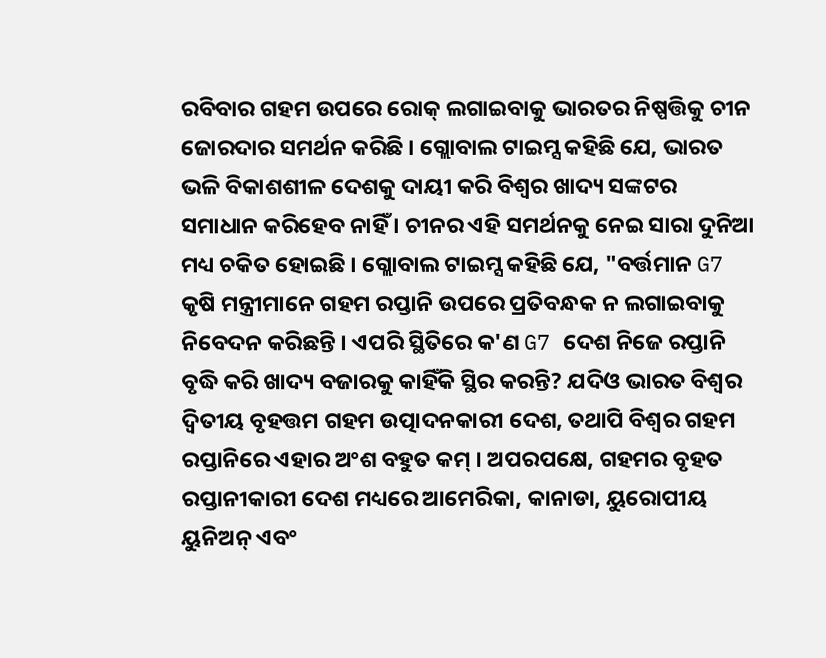ରବିବାର ଗହମ ଉପରେ ରୋକ୍ ଲଗାଇବାକୁ ଭାରତର ନିଷ୍ପତ୍ତିକୁ ଚୀନ ଜୋରଦାର ସମର୍ଥନ କରିଛି । ଗ୍ଲୋବାଲ ଟାଇମ୍ସ କହିଛି ଯେ, ଭାରତ ଭଳି ବିକାଶଶୀଳ ଦେଶକୁ ଦାୟୀ କରି ବିଶ୍ୱର ଖାଦ୍ୟ ସଙ୍କଟର ସମାଧାନ କରିହେବ ନାହିଁ । ଚୀନର ଏହି ସମର୍ଥନକୁ ନେଇ ସାରା ଦୁନିଆ ମଧ୍ୟ ଚକିତ ହୋଇଛି । ଗ୍ଲୋବାଲ ଟାଇମ୍ସ କହିଛି ଯେ, "ବର୍ତ୍ତମାନ G7 କୃଷି ମନ୍ତ୍ରୀମାନେ ଗହମ ରପ୍ତାନି ଉପରେ ପ୍ରତିବନ୍ଧକ ନ ଲଗାଇବାକୁ ନିବେଦନ କରିଛନ୍ତି । ଏପରି ସ୍ଥିତିରେ କ'ଣ G7 ଦେଶ ନିଜେ ରପ୍ତାନି ବୃଦ୍ଧି କରି ଖାଦ୍ୟ ବଜାରକୁ କାହିଁକି ସ୍ଥିର କରନ୍ତି? ଯଦିଓ ଭାରତ ବିଶ୍ୱର ଦ୍ୱିତୀୟ ବୃହତ୍ତମ ଗହମ ଉତ୍ପାଦନକାରୀ ଦେଶ, ତଥାପି ବିଶ୍ୱର ଗହମ ରପ୍ତାନିରେ ଏହାର ଅଂଶ ବହୁତ କମ୍ । ଅପରପକ୍ଷେ, ଗହମର ବୃହତ ରପ୍ତାନୀକାରୀ ଦେଶ ମଧ୍ୟରେ ଆମେରିକା, କାନାଡା, ୟୁରୋପୀୟ ୟୁନିଅନ୍ ଏବଂ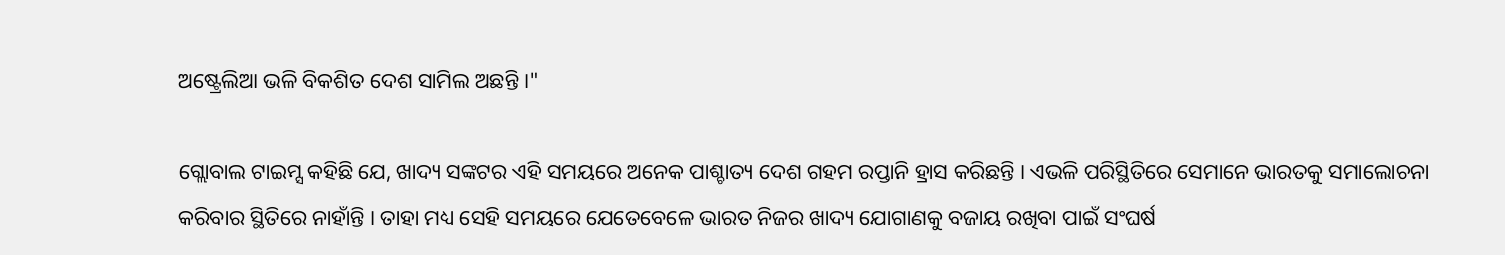ଅଷ୍ଟ୍ରେଲିଆ ଭଳି ବିକଶିତ ଦେଶ ସାମିଲ ଅଛନ୍ତି ।"

ଗ୍ଲୋବାଲ ଟାଇମ୍ସ କହିଛି ଯେ, ଖାଦ୍ୟ ସଙ୍କଟର ଏହି ସମୟରେ ଅନେକ ପାଶ୍ଚାତ୍ୟ ଦେଶ ଗହମ ରପ୍ତାନି ହ୍ରାସ କରିଛନ୍ତି । ଏଭଳି ପରିସ୍ଥିତିରେ ସେମାନେ ଭାରତକୁ ସମାଲୋଚନା କରିବାର ସ୍ଥିତିରେ ନାହାଁନ୍ତି । ତାହା ମଧ୍ୟ ସେହି ସମୟରେ ଯେତେବେଳେ ଭାରତ ନିଜର ଖାଦ୍ୟ ଯୋଗାଣକୁ ବଜାୟ ରଖିବା ପାଇଁ ସଂଘର୍ଷ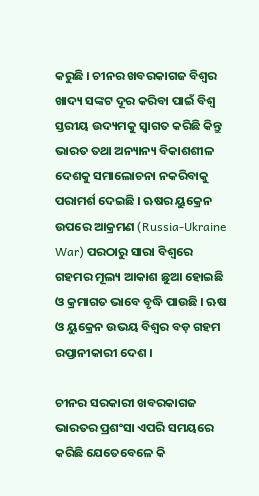କରୁଛି । ଚୀନର ଖବରକାଗଜ ବିଶ୍ୱର ଖାଦ୍ୟ ସଙ୍କଟ ଦୂର କରିବା ପାଇଁ ବିଶ୍ୱ ସ୍ତରୀୟ ଉଦ୍ୟମକୁ ସ୍ୱାଗତ କରିଛି କିନ୍ତୁ ଭାରତ ତଥା ଅନ୍ୟାନ୍ୟ ବିକାଶଶୀଳ ଦେଶକୁ ସମାଲୋଚନା ନକରିବାକୁ ପରାମର୍ଶ ଦେଇଛି । ଋଷର ୟୁକ୍ରେନ ଉପରେ ଆକ୍ରମଣ (Russia-Ukraine War) ପରଠାରୁ ସାରା ବିଶ୍ୱରେ ଗହମର ମୂଲ୍ୟ ଆକାଶ ଛୁଆ ହୋଇଛି ଓ କ୍ରମାଗତ ଭାବେ ବୃଦ୍ଧି ପାଉଛି । ଋଷ ଓ ୟୁକ୍ରେନ ଉଭୟ ବିଶ୍ୱର ବଡ଼ ଗହମ ରପ୍ତାନୀକାରୀ ଦେଶ ।

ଚୀନର ସରକାରୀ ଖବରକାଗଜ ଭାରତର ପ୍ରଶଂସା ଏପରି ସମୟରେ କରିଛି ଯେତେବେଳେ କି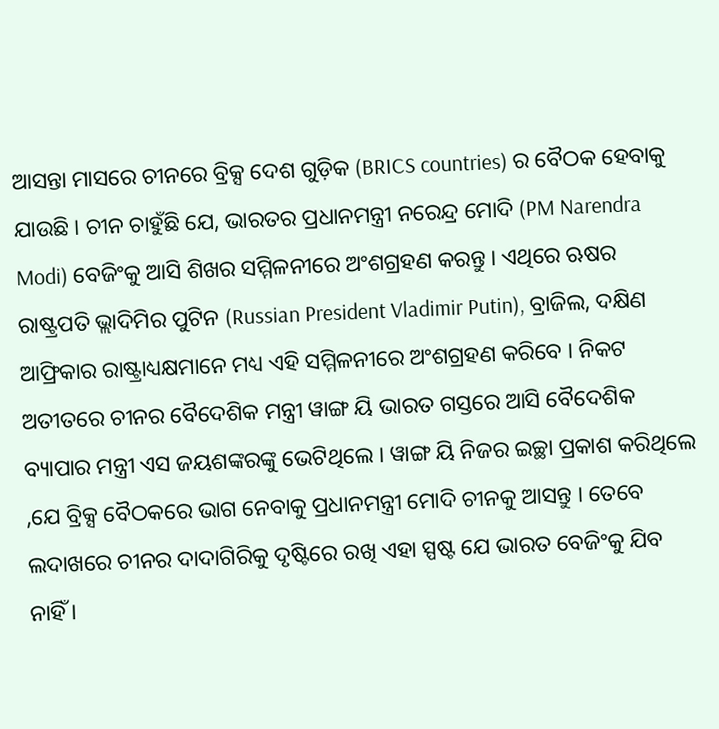ଆସନ୍ତା ମାସରେ ଚୀନରେ ବ୍ରିକ୍ସ ଦେଶ ଗୁଡ଼ିକ (BRICS countries) ର ବୈଠକ ହେବାକୁ ଯାଉଛି । ଚୀନ ଚାହୁଁଛି ଯେ, ଭାରତର ପ୍ରଧାନମନ୍ତ୍ରୀ ନରେନ୍ଦ୍ର ମୋଦି (PM Narendra Modi) ବେଜିଂକୁ ଆସି ଶିଖର ସମ୍ମିଳନୀରେ ଅଂଶଗ୍ରହଣ କରନ୍ତୁ । ଏଥିରେ ଋଷର ରାଷ୍ଟ୍ରପତି ଭ୍ଲାଦିମିର ପୁଟିନ (Russian President Vladimir Putin), ବ୍ରାଜିଲ, ଦକ୍ଷିଣ ଆଫ୍ରିକାର ରାଷ୍ଟ୍ରାଧ୍ୟକ୍ଷମାନେ ମଧ୍ୟ ଏହି ସମ୍ମିଳନୀରେ ଅଂଶଗ୍ରହଣ କରିବେ । ନିକଟ ଅତୀତରେ ଚୀନର ବୈଦେଶିକ ମନ୍ତ୍ରୀ ୱାଙ୍ଗ ୟି ଭାରତ ଗସ୍ତରେ ଆସି ବୈଦେଶିକ ବ୍ୟାପାର ମନ୍ତ୍ରୀ ଏସ ଜୟଶଙ୍କରଙ୍କୁ ଭେଟିଥିଲେ । ୱାଙ୍ଗ ୟି ନିଜର ଇଚ୍ଛା ପ୍ରକାଶ କରିଥିଲେ ,ଯେ ବ୍ରିକ୍ସ ବୈଠକରେ ଭାଗ ନେବାକୁ ପ୍ରଧାନମନ୍ତ୍ରୀ ମୋଦି ଚୀନକୁ ଆସନ୍ତୁ । ତେବେ ଲଦାଖରେ ଚୀନର ଦାଦାଗିରିକୁ ଦୃଷ୍ଟିରେ ରଖି ଏହା ସ୍ପଷ୍ଟ ଯେ ଭାରତ ବେଜିଂକୁ ଯିବ ନାହିଁ ।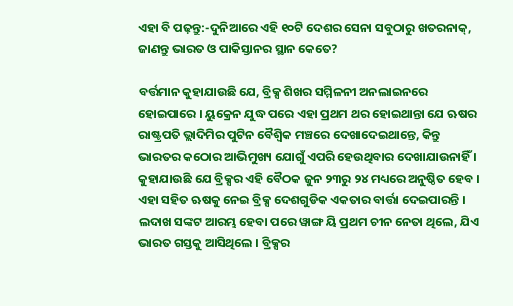ଏହା ବି ପଢ଼ନ୍ତୁ:-ଦୁନିଆରେ ଏହି ୧୦ଟି ଦେଶର ସେନା ସବୁଠାରୁ ଖତରନାକ୍, ଜାଣନ୍ତୁ ଭାରତ ଓ ପାକିସ୍ତାନର ସ୍ଥାନ କେତେ?

ବର୍ତ୍ତମାନ କୁହାଯାଉଛି ଯେ, ବ୍ରିକ୍ସ ଶିଖର ସମ୍ମିଳନୀ ଅନଲାଇନରେ ହୋଇପାରେ । ୟୁକ୍ରେନ ଯୁଦ୍ଧ ପରେ ଏହା ପ୍ରଥମ ଥର ହୋଇଥାନ୍ତା ଯେ ଋଷର ରାଷ୍ଟ୍ରପତି ଭ୍ଲାଦିମିର ପୁଟିନ ବୈଶ୍ୱିକ ମଞ୍ଚରେ ଦେଖାଦେଇଥାନ୍ତେ, କିନ୍ତୁ ଭାରତର କଠୋର ଆଭିମୁଖ୍ୟ ଯୋଗୁଁ ଏପରି ହେଉଥିବାର ଦେଖାଯାଉନାହିଁ । କୁହାଯାଉଛି ଯେ ବ୍ରିକ୍ସର ଏହି ବୈଠକ ଜୁନ ୨୩ରୁ ୨୪ ମଧ୍ୟରେ ଅନୁଷ୍ଠିତ ହେବ । ଏହା ସହିତ ଋଷକୁ ନେଇ ବ୍ରିକ୍ସ ଦେଶଗୁଡିକ ଏକତାର ବାର୍ତ୍ତା ଦେଇପାରନ୍ତି । ଲଦାଖ ସଙ୍କଟ ଆରମ୍ଭ ହେବା ପରେ ୱାଙ୍ଗ ୟି ପ୍ରଥମ ଚୀନ ନେତା ଥିଲେ, ଯିଏ ଭାରତ ଗସ୍ତକୁ ଆସିଥିଲେ । ବ୍ରିକ୍ସର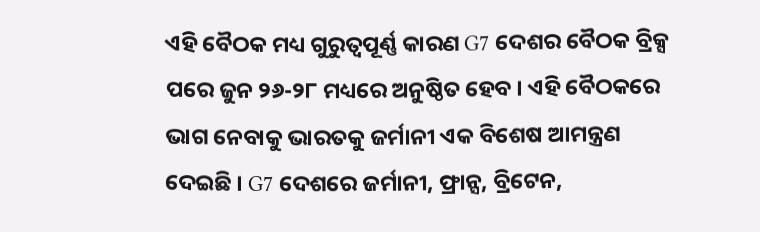ଏହି ବୈଠକ ମଧ୍ୟ ଗୁରୁତ୍ୱପୂର୍ଣ୍ଣ କାରଣ G7 ଦେଶର ବୈଠକ ବ୍ରିକ୍ସ ପରେ ଜୁନ ୨୬-୨୮ ମଧ୍ୟରେ ଅନୁଷ୍ଠିତ ହେବ । ଏହି ବୈଠକରେ ଭାଗ ନେବାକୁ ଭାରତକୁ ଜର୍ମାନୀ ଏକ ବିଶେଷ ଆମନ୍ତ୍ରଣ ଦେଇଛି । G7 ଦେଶରେ ଜର୍ମାନୀ, ଫ୍ରାନ୍ସ, ବ୍ରିଟେନ,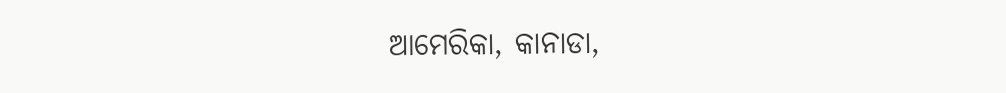ଆମେରିକା, କାନାଡା,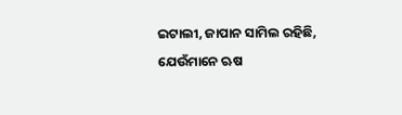ଇଟାଲୀ, ଜାପାନ ସାମିଲ ରହିଛି, ଯେଉଁମାନେ ଋଷ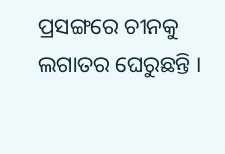ପ୍ରସଙ୍ଗରେ ଚୀନକୁ ଲଗାତର ଘେରୁଛନ୍ତି ।